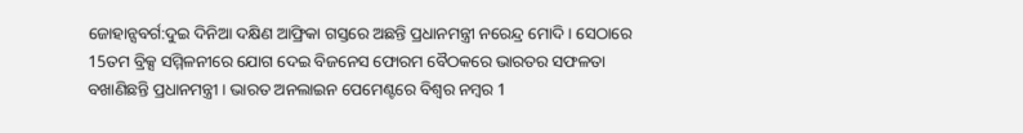ଜୋହାନ୍ସବର୍ଗ:ଦୁଇ ଦିନିଆ ଦକ୍ଷିଣ ଆଫ୍ରିକା ଗସ୍ତରେ ଅଛନ୍ତି ପ୍ରଧାନମନ୍ତ୍ରୀ ନରେନ୍ଦ୍ର ମୋଦି । ସେଠାରେ 15ତମ ବ୍ରିକ୍ସ ସମ୍ମିଳନୀରେ ଯୋଗ ଦେଇ ବିଜନେସ ଫୋରମ ବୈଠକରେ ଭାରତର ସଫଳତା ବଖାଣିଛନ୍ତି ପ୍ରଧାନମନ୍ତ୍ରୀ । ଭାରତ ଅନଲାଇନ ପେମେଣ୍ଟରେ ବିଶ୍ବର ନମ୍ବର 1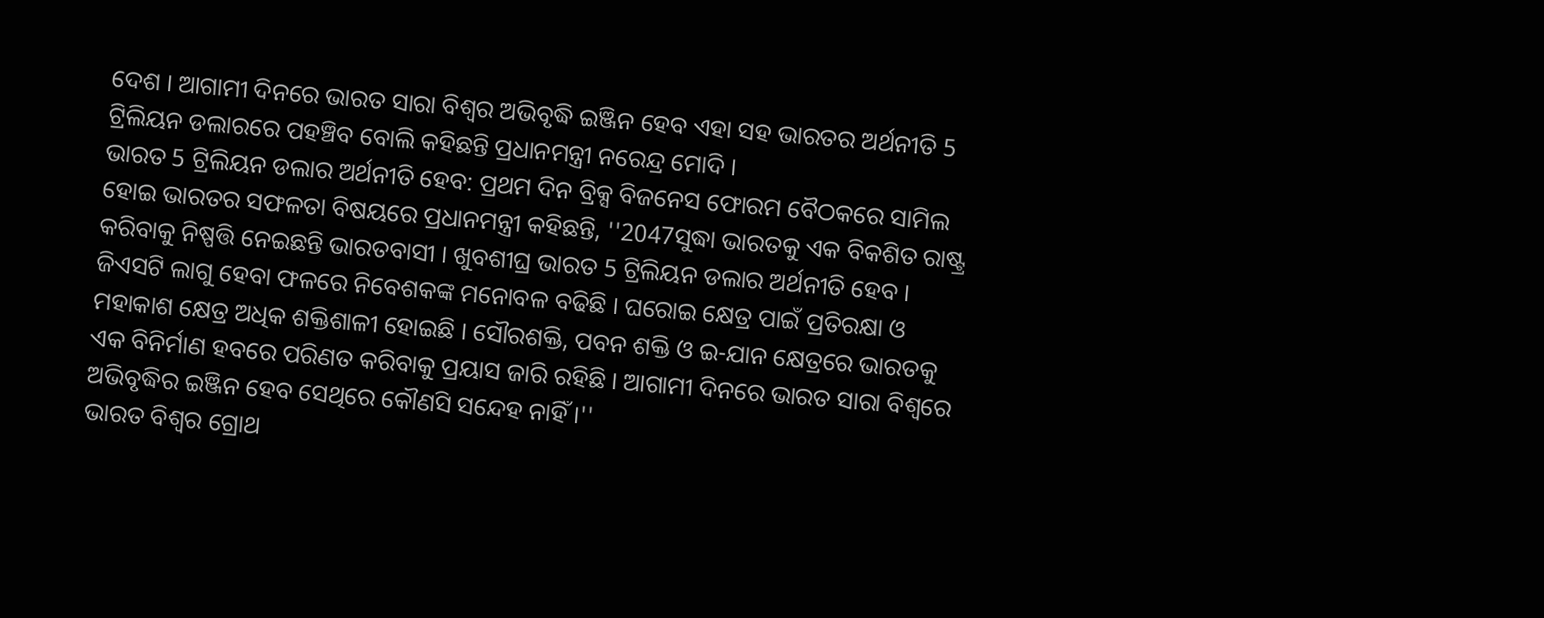ଦେଶ । ଆଗାମୀ ଦିନରେ ଭାରତ ସାରା ବିଶ୍ବର ଅଭିବୃଦ୍ଧି ଇଞ୍ଜିନ ହେବ ଏହା ସହ ଭାରତର ଅର୍ଥନୀତି 5 ଟ୍ରିଲିୟନ ଡଲାରରେ ପହଞ୍ଚିବ ବୋଲି କହିଛନ୍ତି ପ୍ରଧାନମନ୍ତ୍ରୀ ନରେନ୍ଦ୍ର ମୋଦି ।
ଭାରତ 5 ଟ୍ରିଲିୟନ ଡଲାର ଅର୍ଥନୀତି ହେବ: ପ୍ରଥମ ଦିନ ବ୍ରିକ୍ସ ବିଜନେସ ଫୋରମ ବୈଠକରେ ସାମିଲ ହୋଇ ଭାରତର ସଫଳତା ବିଷୟରେ ପ୍ରଧାନମନ୍ତ୍ରୀ କହିଛନ୍ତି, ''2047ସୁଦ୍ଧା ଭାରତକୁ ଏକ ବିକଶିତ ରାଷ୍ଟ୍ର କରିବାକୁ ନିଷ୍ପତ୍ତି ନେଇଛନ୍ତି ଭାରତବାସୀ । ଖୁବଶୀଘ୍ର ଭାରତ 5 ଟ୍ରିଲିୟନ ଡଲାର ଅର୍ଥନୀତି ହେବ । ଜିଏସଟି ଲାଗୁ ହେବା ଫଳରେ ନିବେଶକଙ୍କ ମନୋବଳ ବଢିଛି । ଘରୋଇ କ୍ଷେତ୍ର ପାଇଁ ପ୍ରତିରକ୍ଷା ଓ ମହାକାଶ କ୍ଷେତ୍ର ଅଧିକ ଶକ୍ତିଶାଳୀ ହୋଇଛି । ସୌରଶକ୍ତି, ପବନ ଶକ୍ତି ଓ ଇ-ଯାନ କ୍ଷେତ୍ରରେ ଭାରତକୁ ଏକ ବିନିର୍ମାଣ ହବରେ ପରିଣତ କରିବାକୁ ପ୍ରୟାସ ଜାରି ରହିଛି । ଆଗାମୀ ଦିନରେ ଭାରତ ସାରା ବିଶ୍ବରେ ଅଭିବୃଦ୍ଧିର ଇଞ୍ଜିନ ହେବ ସେଥିରେ କୌଣସି ସନ୍ଦେହ ନାହିଁ ।''
ଭାରତ ବିଶ୍ବର ଗ୍ରୋଥ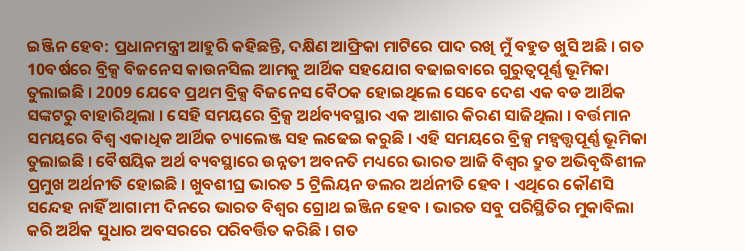ଇଞ୍ଜିନ ହେବ: ପ୍ରଧାନମନ୍ତ୍ରୀ ଆହୁରି କହିଛନ୍ତି, ଦକ୍ଷିଣ ଆଫ୍ରିକା ମାଟିରେ ପାଦ ରଖି ମୁଁ ବହୁତ ଖୁସି ଅଛି । ଗତ 10ବର୍ଷରେ ବ୍ରିକ୍ସ ବିଜନେସ କାଉନସିଲ ଆମକୁ ଆର୍ଥିକ ସହଯୋଗ ବଢାଇବାରେ ଗୁରୁତ୍ବପୂର୍ଣ୍ଣ ଭୂମିକା ତୁଲାଇଛି । 2009 ଯେବେ ପ୍ରଥମ ବ୍ରିକ୍ସ ବିଜନେସ ବୈଠକ ହୋଇଥିଲେ ସେବେ ଦେଶ ଏକ ବଡ ଆର୍ଥିକ ସଙ୍କଟରୁ ବାହାରିଥିଲା । ସେହି ସମୟରେ ବ୍ରିକ୍ସ ଅର୍ଥବ୍ୟବସ୍ଥାର ଏକ ଆଶାର କିରଣ ସାଜିଥିଲା । ବର୍ତ୍ତମାନ ସମୟରେ ବିଶ୍ବ ଏକାଧିକ ଆର୍ଥିକ ଚ୍ୟାଲେଞ୍ଜ ସହ ଲଢେଇ କରୁଛି । ଏହି ସମୟରେ ବ୍ରିକ୍ସ ମହ୍ବତ୍ତ୍ବପୂର୍ଣ୍ଣ ଭୂମିକା ତୁଲାଇଛି । ବୈଷୟିକ ଅର୍ଥ ବ୍ୟବସ୍ଥାରେ ଉନ୍ନତୀ ଅବନତି ମଧ୍ୟରେ ଭାରତ ଆଜି ବିଶ୍ବର ଦ୍ରୁତ ଅଭିବୃଦ୍ଧିଶୀଳ ପ୍ରମୁଖ ଅର୍ଥନୀତି ହୋଇଛି । ଖୁବଶୀଘ୍ର ଭାରତ 5 ଟ୍ରିଲିୟନ ଡଲର ଅର୍ଥନୀତି ହେବ । ଏଥିରେ କୌଣସି ସନ୍ଦେହ ନାହିଁ ଆଗାମୀ ଦିନରେ ଭାରତ ବିଶ୍ବର ଗ୍ରୋଥ ଇଞ୍ଜିନ ହେବ । ଭାରତ ସବୁ ପରିସ୍ଥିତିର ମୁକାବିଲା କରି ଅର୍ଥିକ ସୁଧାର ଅବସରରେ ପରିବର୍ତ୍ତିତ କରିଛି । ଗତ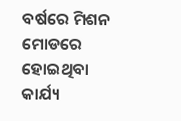ବର୍ଷରେ ମିଶନ ମୋଡରେ ହୋଇଥିବା କାର୍ଯ୍ୟ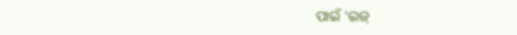ପାଇଁ 'ଇଜ୍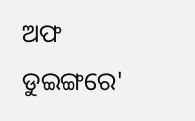ଅଫ ଡୁଇଙ୍ଗରେ'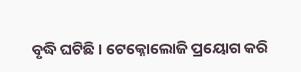ବୃଦ୍ଧି ଘଟିଛି । ଟେକ୍ନୋଲୋଜି ପ୍ରୟୋଗ କରି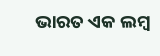ଭାରତ ଏକ ଲମ୍ବ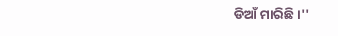ଡିଆଁ ମାରିଛି ।''